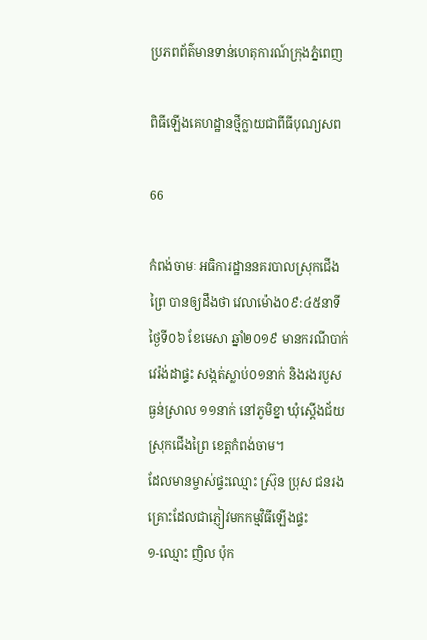ប្រភពព័ត៌មានទាន់ហេតុការណ៍ក្រុងភ្នំពេញ

ពិធីឡើងគេហដ្ឋានថ្មីក្លាយជាពីធីបុណ្យសព

66

កំពង់ចាមៈ អធិការដ្ឋាននគរបាលស្រុកជើងព្រៃ បានឲ្យដឹងថា វេលាម៉ោង០៩:៤៥នាទី ថ្ងៃទី០៦ ខែមេសា ឆ្នាំ២០១៩ មានករណីបាក់វេរ៉ង់ដាផ្ទះ សង្កត់ស្លាប់០១នាក់ និងរងរបួសធ្ងន់ស្រាល ១១នាក់ នៅភូមិខ្នា ឃុំស្តើងជ័យ ស្រុកជើងព្រៃ ខេត្តកំពង់ចាម។
ដែលមានម្ចាស់ផ្ទះឈ្មោះ ស្រ៊ុន ប្រុស ជនរងគ្រោះដែលជាភ្ញៀវមកកម្មវិធីឡើងផ្ទះ
១-ឈ្មោះ ញិល ប៉ុក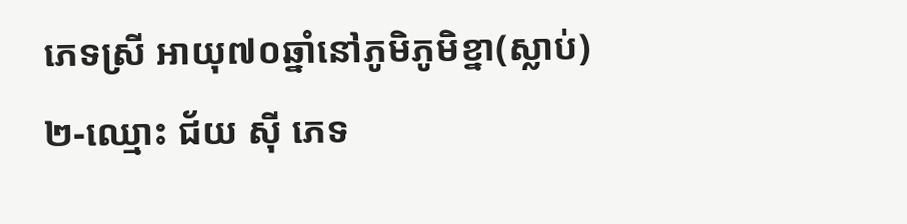ភេទស្រី អាយុ៧០ឆ្នាំនៅភូមិភូមិខ្នា(ស្លាប់)
២-ឈ្មោះ ជ័យ សុី ភេទ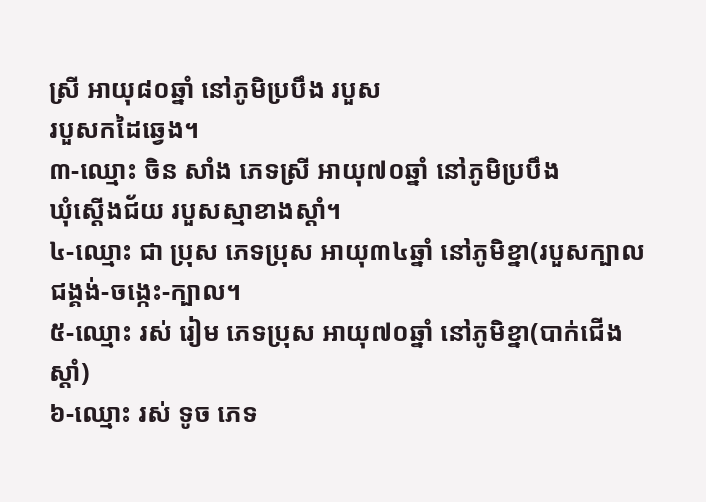ស្រី អាយុ៨០ឆ្នាំ នៅភូមិប្របឹង របួស
របួសកដៃឆ្វេង។
៣-ឈ្មោះ ចិន សាំង ភេទស្រី អាយុ៧០ឆ្នាំ នៅភូមិប្របឹង
ឃុំស្តើងជ័យ របួសស្មាខាងស្តាំ។
៤-ឈ្មោះ ជា ប្រុស ភេទប្រុស អាយុ៣៤ឆ្នាំ នៅភូមិខ្នា(របួសក្បាល
ជង្គង់-ចង្កេះ-ក្បាល។
៥-ឈ្មោះ រស់ រៀម ភេទប្រុស អាយុ៧០ឆ្នាំ នៅភូមិខ្នា(បាក់ជើងស្តាំ)
៦-ឈ្មោះ រស់ ទូច ភេទ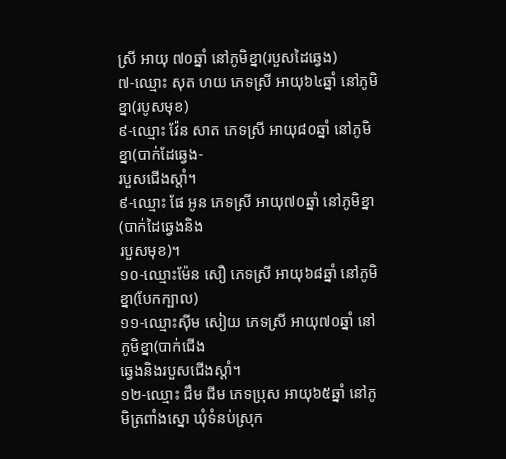ស្រី អាយុ ៧០ឆ្នាំ នៅភូមិខ្នា(របួសដៃឆ្វេង)
៧-ឈ្មោះ សុត ហយ ភេទស្រី អាយុ៦៤ឆ្នាំ នៅភូមិខ្នា(របូសមុខ)
៩-ឈ្មោះ វ៉ែន សាត ភេទស្រី អាយុ៨០ឆ្នាំ នៅភូមិខ្នា(បាក់ដែឆ្វេង-
របួសជើងស្តាំ។
៩-ឈ្មោះ ផែ អូន ភេទស្រី អាយុ៧០ឆ្នាំ នៅភូមិខ្នា(បាក់ដៃឆ្វេងនិង
របួសមុខ)។
១០-ឈ្មោះម៉ែន សឿ ភេទស្រី អាយុ៦៨ឆ្នាំ នៅភូមិខ្នា(បែកក្បាល)
១១-ឈ្មោះសុីម សៀយ ភេទស្រី អាយុ៧០ឆ្នាំ នៅភូមិខ្នា(បាក់ជើង
ឆ្វេងនិងរបួសជើងស្តាំ។
១២-ឈ្មោះ ជឹម ជីម ភេទប្រុស អាយុ៦៥ឆ្នាំ នៅភូមិត្រពាំងស្នោ ឃុំទំនប់ស្រុក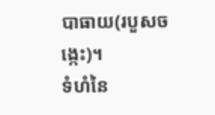បាធាយ(របួសចង្កេះ)។
ទំហំនៃ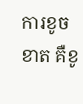ការខូចខាត គឺខូ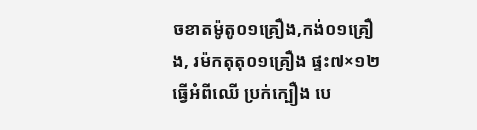ចខាតម៉ូតូ០១គ្រឿង,កង់០១គ្រឿង, រម៉កតុតុ០១គ្រឿង ផ្ទះ៧×១២ ធ្វើអំពីឈើ ប្រក់ក្បឿង បេ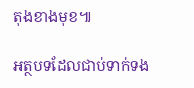តុងខាងមុខ៕

អត្ថបទដែលជាប់ទាក់ទង